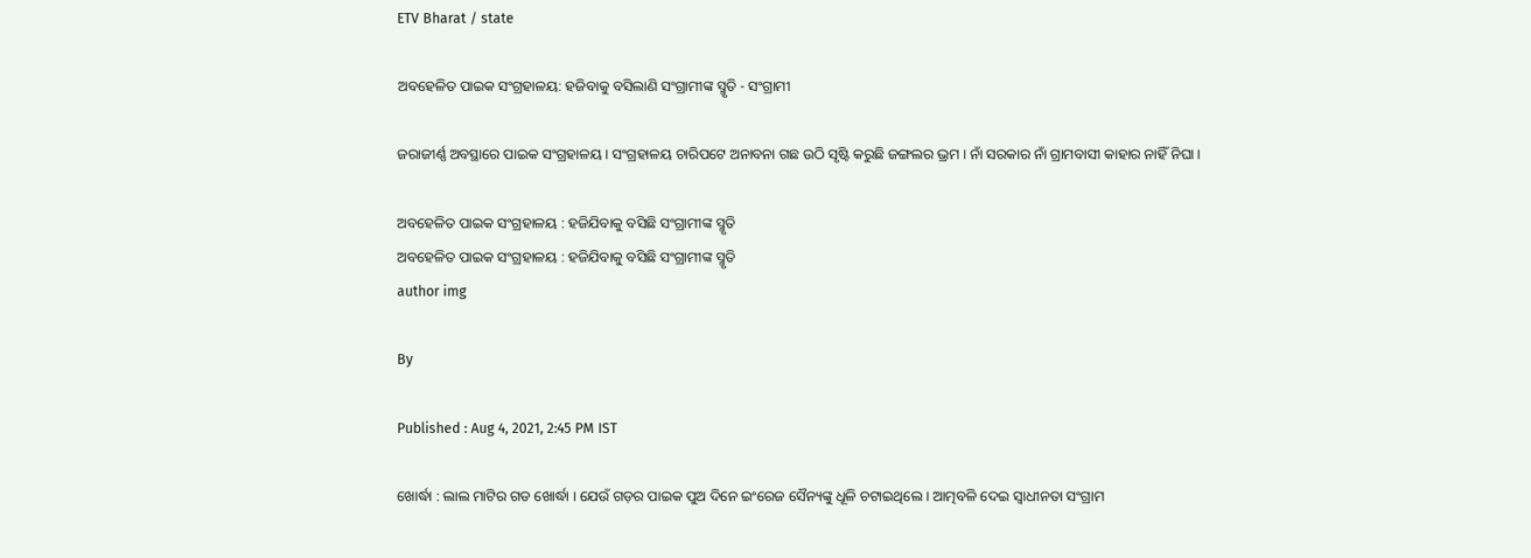ETV Bharat / state

ଅବହେଳିତ ପାଇକ ସଂଗ୍ରହାଳୟ: ହଜିବାକୁ ବସିଲାଣି ସଂଗ୍ରାମୀଙ୍କ ସ୍ମୃତି - ସଂଗ୍ରାମୀ

ଜରାଜୀର୍ଣ୍ଣ ଅବସ୍ଥାରେ ପାଇକ ସଂଗ୍ରହାଳୟ । ସଂଗ୍ରହାଳୟ ଚାରିପଟେ ଅନାବନା ଗଛ ଉଠି ସୃଷ୍ଟି କରୁଛି ଜଙ୍ଗଲର ଭ୍ରମ । ନାଁ ସରକାର ନାଁ ଗ୍ରାମବାସୀ କାହାର ନାହିଁ ନିଘା ।

ଅବହେଳିତ ପାଇକ ସଂଗ୍ରହାଳୟ : ହଜିଯିବାକୁ ବସିଛି ସଂଗ୍ରାମୀଙ୍କ ସ୍ମୃତି
ଅବହେଳିତ ପାଇକ ସଂଗ୍ରହାଳୟ : ହଜିଯିବାକୁ ବସିଛି ସଂଗ୍ରାମୀଙ୍କ ସ୍ମୃତି
author img

By

Published : Aug 4, 2021, 2:45 PM IST

ଖୋର୍ଦ୍ଧା : ଲାଲ ମାଟିର ଗଡ ଖୋର୍ଦ୍ଧା । ଯେଉଁ ଗଡ଼ର ପାଇକ ପୁଅ ଦିନେ ଇଂରେଜ ସୈନ୍ୟଙ୍କୁ ଧୂଳି ଚଟାଇଥିଲେ । ଆତ୍ମବଳି ଦେଇ ସ୍ବାଧୀନତା ସଂଗ୍ରାମ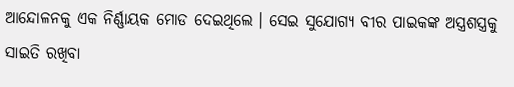ଆନ୍ଦୋଳନକୁ ଏକ ନିର୍ଣ୍ଣାୟକ ମୋଡ ଦେଇଥିଲେ । ସେଇ ସୁଯୋଗ୍ୟ ବୀର ପାଇକଙ୍କ ଅସ୍ତ୍ରଶସ୍ତ୍ରକୁ ସାଇତି ରଖିବା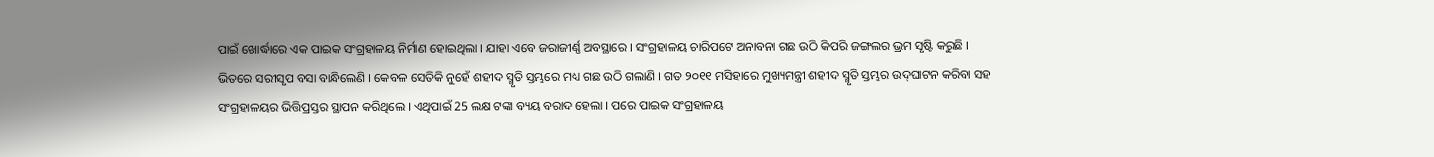ପାଇଁ ଖୋର୍ଦ୍ଧାରେ ଏକ ପାଇକ ସଂଗ୍ରହାଳୟ ନିର୍ମାଣ ହୋଇଥିଲା । ଯାହା ଏବେ ଜରାଜୀର୍ଣ୍ଣ ଅବସ୍ଥାରେ । ସଂଗ୍ରହାଳୟ ଚାରିପଟେ ଅନାବନା ଗଛ ଉଠି କିପରି ଜଙ୍ଗଲର ଭ୍ରମ ସୃଷ୍ଟି କରୁଛି । ଭିତରେ ସରୀସୃପ ବସା ବାନ୍ଧିଲେଣି । କେବଳ ସେତିକି ନୁହେଁ ଶହୀଦ ସ୍ମୃତି ସ୍ତମ୍ଭରେ ମଧ୍ୟ ଗଛ ଉଠି ଗଲାଣି । ଗତ ୨୦୧୧ ମସିହାରେ ମୁଖ୍ୟମନ୍ତ୍ରୀ ଶହୀଦ ସ୍ମୃତି ସ୍ତମ୍ଭର ଉଦ୍‌ଘାଟନ କରିବା ସହ ସଂଗ୍ରହାଳୟର ଭିତ୍ତିପ୍ରସ୍ତର ସ୍ଥାପନ କରିଥିଲେ । ଏଥିପାଇଁ 25 ଲକ୍ଷ ଟଙ୍କା ବ୍ୟୟ ବରାଦ ହେଲା । ପରେ ପାଇକ ସଂଗ୍ରହାଳୟ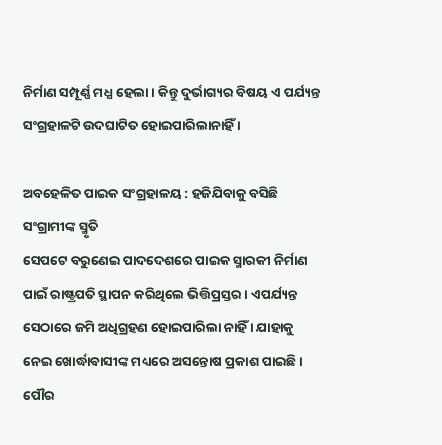ନିର୍ମାଣ ସମ୍ପୂର୍ଣ୍ଣ ମଧ୍ଯ ହେଲା । କିନ୍ତୁ ଦୁର୍ଭାଗ୍ୟର ବିଷୟ ଏ ପର୍ଯ୍ୟନ୍ତ ସଂଗ୍ରହାଳଟି ଉଦଘାଟିତ ହୋଇପାରିଲାନାହିଁ ।

ଅବହେଳିତ ପାଇକ ସଂଗ୍ରହାଳୟ : ହଜିଯିବାକୁ ବସିଛି ସଂଗ୍ରାମୀଙ୍କ ସ୍ମୃତି
ସେପଟେ ବରୁଣେଇ ପାଦଦେଶରେ ପାଇକ ସ୍ମାରକୀ ନିର୍ମାଣ ପାଇଁ ରାଷ୍ଟ୍ରପତି ସ୍ଥାପନ କରିଥିଲେ ଭିତ୍ତିପ୍ରସ୍ତର । ଏପର୍ଯ୍ୟନ୍ତ ସେଠାରେ ଜମି ଅଧିଗ୍ରହଣ ହୋଇପାରିଲା ନାହିଁ । ଯାହାକୁ ନେଇ ଖୋର୍ଦ୍ଧାବାସୀଙ୍କ ମଧ୍ୟରେ ଅସନ୍ତୋଷ ପ୍ରକାଶ ପାଇଛି । ପୌର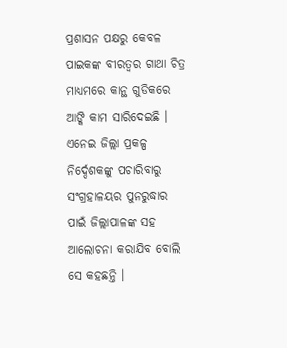ପ୍ରଶାସନ ପକ୍ଷରୁ କେବଳ ପାଇକଙ୍କ ବୀରତ୍ବର ଗାଥା ଚିତ୍ର ମାଧ୍ୟମରେ କାନ୍ଥ ଗୁଡିକରେ ଆଙ୍କି କାମ ସାରିଦେଇଛି । ଏନେଇ ଜିଲ୍ଲା ପ୍ରକଳ୍ପ ନିର୍ଦ୍ଦେଶକଙ୍କୁ ପଚାରିବାରୁ ସଂଗ୍ରହାଳୟର ପୁନରୁଦ୍ଧାର ପାଇଁ ଜିଲ୍ଲାପାଳଙ୍କ ସହ ଆଲୋଚନା କରାଯିବ ବୋଲି ସେ କହଛନ୍ତି ।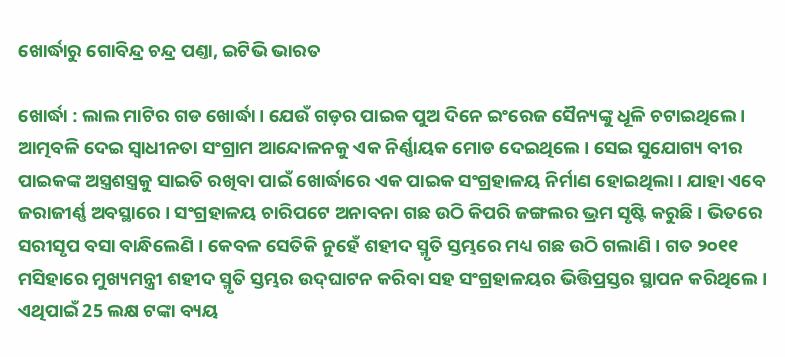ଖୋର୍ଦ୍ଧାରୁ ଗୋବିନ୍ଦ୍ର ଚନ୍ଦ୍ର ପଣ୍ତା, ଇଟିଭି ଭାରତ

ଖୋର୍ଦ୍ଧା : ଲାଲ ମାଟିର ଗଡ ଖୋର୍ଦ୍ଧା । ଯେଉଁ ଗଡ଼ର ପାଇକ ପୁଅ ଦିନେ ଇଂରେଜ ସୈନ୍ୟଙ୍କୁ ଧୂଳି ଚଟାଇଥିଲେ । ଆତ୍ମବଳି ଦେଇ ସ୍ବାଧୀନତା ସଂଗ୍ରାମ ଆନ୍ଦୋଳନକୁ ଏକ ନିର୍ଣ୍ଣାୟକ ମୋଡ ଦେଇଥିଲେ । ସେଇ ସୁଯୋଗ୍ୟ ବୀର ପାଇକଙ୍କ ଅସ୍ତ୍ରଶସ୍ତ୍ରକୁ ସାଇତି ରଖିବା ପାଇଁ ଖୋର୍ଦ୍ଧାରେ ଏକ ପାଇକ ସଂଗ୍ରହାଳୟ ନିର୍ମାଣ ହୋଇଥିଲା । ଯାହା ଏବେ ଜରାଜୀର୍ଣ୍ଣ ଅବସ୍ଥାରେ । ସଂଗ୍ରହାଳୟ ଚାରିପଟେ ଅନାବନା ଗଛ ଉଠି କିପରି ଜଙ୍ଗଲର ଭ୍ରମ ସୃଷ୍ଟି କରୁଛି । ଭିତରେ ସରୀସୃପ ବସା ବାନ୍ଧିଲେଣି । କେବଳ ସେତିକି ନୁହେଁ ଶହୀଦ ସ୍ମୃତି ସ୍ତମ୍ଭରେ ମଧ୍ୟ ଗଛ ଉଠି ଗଲାଣି । ଗତ ୨୦୧୧ ମସିହାରେ ମୁଖ୍ୟମନ୍ତ୍ରୀ ଶହୀଦ ସ୍ମୃତି ସ୍ତମ୍ଭର ଉଦ୍‌ଘାଟନ କରିବା ସହ ସଂଗ୍ରହାଳୟର ଭିତ୍ତିପ୍ରସ୍ତର ସ୍ଥାପନ କରିଥିଲେ । ଏଥିପାଇଁ 25 ଲକ୍ଷ ଟଙ୍କା ବ୍ୟୟ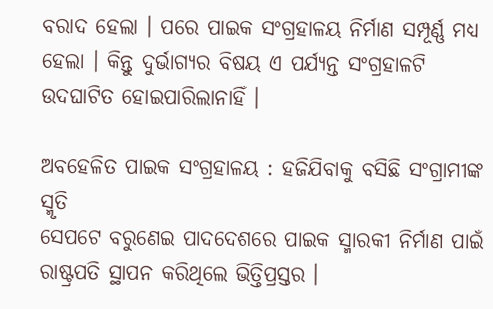ବରାଦ ହେଲା । ପରେ ପାଇକ ସଂଗ୍ରହାଳୟ ନିର୍ମାଣ ସମ୍ପୂର୍ଣ୍ଣ ମଧ୍ଯ ହେଲା । କିନ୍ତୁ ଦୁର୍ଭାଗ୍ୟର ବିଷୟ ଏ ପର୍ଯ୍ୟନ୍ତ ସଂଗ୍ରହାଳଟି ଉଦଘାଟିତ ହୋଇପାରିଲାନାହିଁ ।

ଅବହେଳିତ ପାଇକ ସଂଗ୍ରହାଳୟ : ହଜିଯିବାକୁ ବସିଛି ସଂଗ୍ରାମୀଙ୍କ ସ୍ମୃତି
ସେପଟେ ବରୁଣେଇ ପାଦଦେଶରେ ପାଇକ ସ୍ମାରକୀ ନିର୍ମାଣ ପାଇଁ ରାଷ୍ଟ୍ରପତି ସ୍ଥାପନ କରିଥିଲେ ଭିତ୍ତିପ୍ରସ୍ତର ।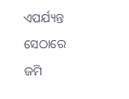ଏପର୍ଯ୍ୟନ୍ତ ସେଠାରେ ଜମି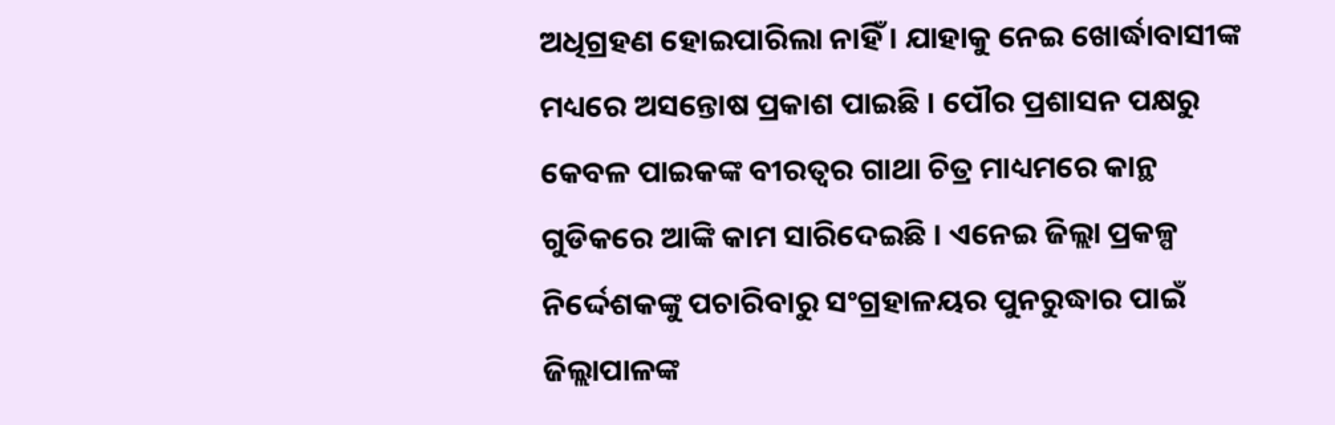ଅଧିଗ୍ରହଣ ହୋଇପାରିଲା ନାହିଁ । ଯାହାକୁ ନେଇ ଖୋର୍ଦ୍ଧାବାସୀଙ୍କ ମଧ୍ୟରେ ଅସନ୍ତୋଷ ପ୍ରକାଶ ପାଇଛି । ପୌର ପ୍ରଶାସନ ପକ୍ଷରୁ କେବଳ ପାଇକଙ୍କ ବୀରତ୍ବର ଗାଥା ଚିତ୍ର ମାଧ୍ୟମରେ କାନ୍ଥ ଗୁଡିକରେ ଆଙ୍କି କାମ ସାରିଦେଇଛି । ଏନେଇ ଜିଲ୍ଲା ପ୍ରକଳ୍ପ ନିର୍ଦ୍ଦେଶକଙ୍କୁ ପଚାରିବାରୁ ସଂଗ୍ରହାଳୟର ପୁନରୁଦ୍ଧାର ପାଇଁ ଜିଲ୍ଲାପାଳଙ୍କ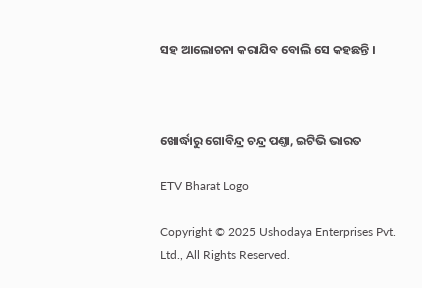ସହ ଆଲୋଚନା କରାଯିବ ବୋଲି ସେ କହଛନ୍ତି ।



ଖୋର୍ଦ୍ଧାରୁ ଗୋବିନ୍ଦ୍ର ଚନ୍ଦ୍ର ପଣ୍ତା, ଇଟିଭି ଭାରତ

ETV Bharat Logo

Copyright © 2025 Ushodaya Enterprises Pvt. Ltd., All Rights Reserved.